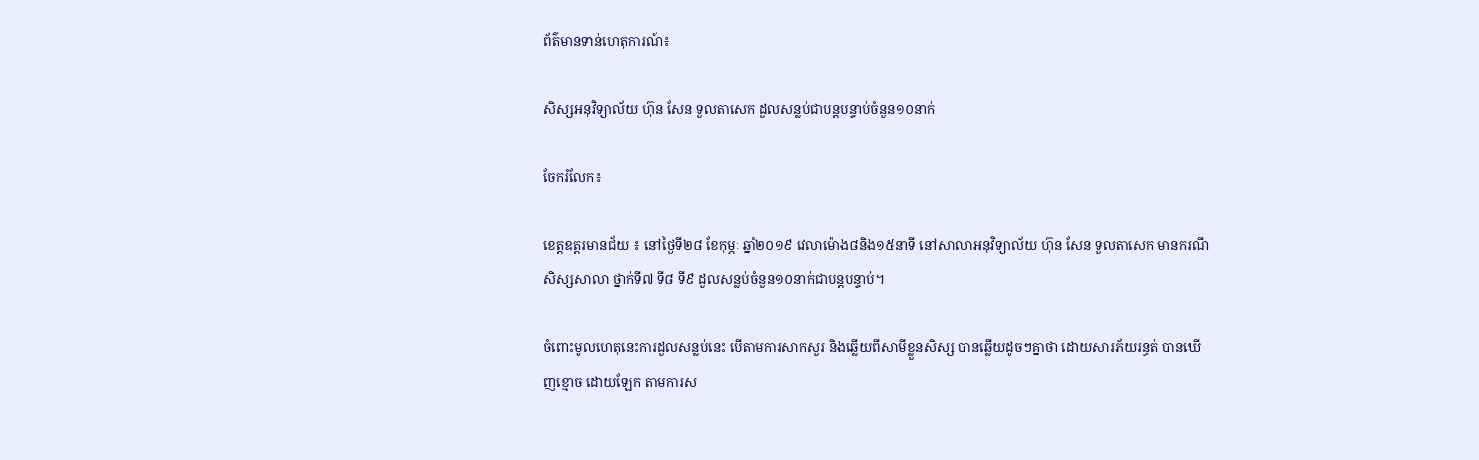ព័ត៌មានទាន់ហេតុការណ៍៖

សិស្សអនុវិទ្យាល័យ ហ៊ុន សែន ទួលតាសេក ដួលសន្លប់ជាបន្តបន្ទាប់ចំនួន១០នាក់

ចែករំលែក៖

ខេត្តឧត្តរមានជ័យ ៖ នៅថ្ងៃទី២៨ ខែកុម្ភៈ ឆ្នាំ២០១៩ វេលាម៉ោង៨និង១៥នាទី នៅសាលាអនុវិទ្យាល័យ ហ៊ុន សែន ទួលតាសេក មានករណីសិស្សសាលា ថ្នាក់ទី៧ ទី៨ ទី៩ ដួលសន្លប់ចំនួន១០នាក់ជាបន្តបន្ទាប់។

ចំពោះមូលហេតុនេះការដួលសន្លប់នេះ បើតាមការសាកសួរ និងឆ្លើយពីសាមីខ្លួនសិស្ស បានឆ្លើយដូចៗគ្នាថា ដោយសារភ័យរន្ធត់ បានឃើញខ្មោច ដោយឡែក តាមការស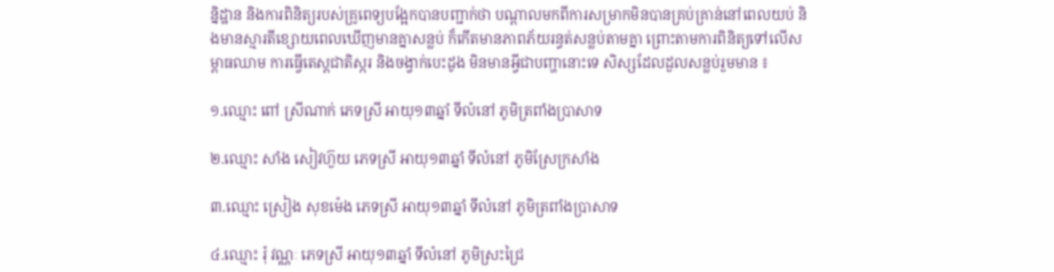ន្និដ្ឋាន និងការពិនិត្យរបស់គ្រូពេទ្យបង្អែកបានបញ្ជាក់ថា បណ្តាលមកពីការសម្រាកមិនបានគ្រប់គ្រាន់នៅពេលយប់ និងមានស្មារតីខ្សោយពេលឃើញមានគ្នាសន្លប់ ក៏កើតមានភាពភ័យរន្ធត់សន្លប់តាមគ្នា ព្រោះតាមការពិនិត្យទៅលើសម្ពាធឈាម ការធ្វើតេស្តជាតិស្ករ និងចង្វាក់បេះដូង មិនមានអ្វីជាបញ្ហានោះទេ សិស្សដែលដួលសន្លប់រួមមាន ៖

១.ឈ្មោះ ពៅ ស្រីណាក់ ភេទស្រី អាយុ១៣ឆ្នាំ ទីលំនៅ ភូមិត្រពាំងប្រាសាទ

២.ឈ្មោះ សាំង សៀវហ៊ួយ ភេទស្រី អាយុ១៣ឆ្នាំ ទីលំនៅ ភូមិស្រែក្រសាំង

៣.ឈ្មោះ ស្រៀង សុខម៉េង ភេទស្រី អាយុ១៣ឆ្នាំ ទីលំនៅ ភូមិត្រពាំងប្រាសាទ

៤.ឈ្មោះ រុំ វណ្ណៈ ភេទស្រី អាយុ១៣ឆ្នាំ ទីលំនៅ ភូមិស្រះជ្រៃ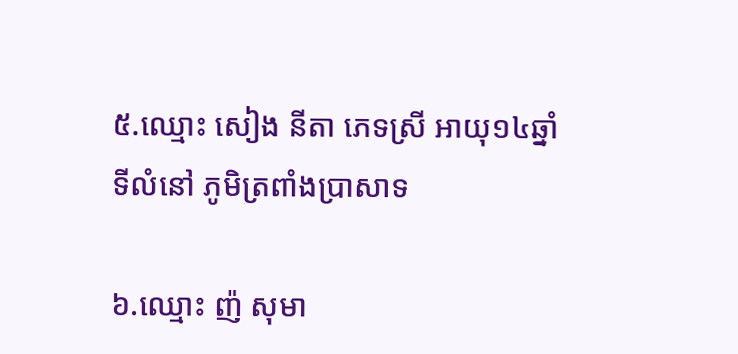៥.ឈ្មោះ សៀង នីតា ភេទស្រី អាយុ១៤ឆ្នាំ ទីលំនៅ ភូមិត្រពាំងប្រាសាទ

៦.ឈ្មោះ ញ៉ សុមា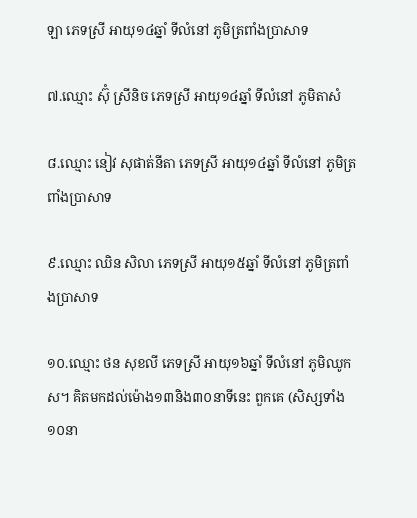ឡា ភេទស្រី អាយុ១៤ឆ្នាំ ទីលំនៅ ភូមិត្រពាំងប្រាសាទ

៧.ឈ្មោះ ស៊ុំ ស្រីនិច ភេទស្រី អាយុ១៤ឆ្នាំ ទីលំនៅ ភូមិតាសំ

៨.ឈ្មោះ នៀវ សុផាត់នីតា ភេទស្រី អាយុ១៤ឆ្នាំ ទីលំនៅ ភូមិត្រពាំងប្រាសាទ

៩.ឈ្មោះ ឈិន សិលា ភេទស្រី អាយុ១៥ឆ្នាំ ទីលំនៅ ភូមិត្រពាំងប្រាសាទ

១០.ឈ្មោះ ថន សុខលី ភេទស្រី អាយុ១៦ឆ្នាំ ទីលំនៅ ភូមិឈូកស។ គិតមកដល់ម៉ោង១៣និង៣០នាទីនេះ ពួកគេ (សិស្សទាំង១០នា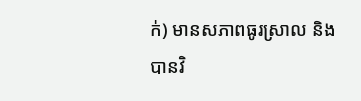ក់) មានសភាពធូរស្រាល និងបានវិ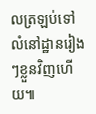លត្រឡប់ទៅលំនៅដ្ឋានរៀងៗខ្លួនវិញហើយ៕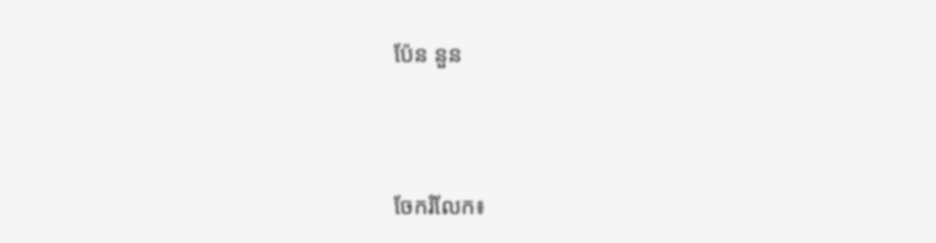ប៉ែន នួន




ចែករំលែក៖